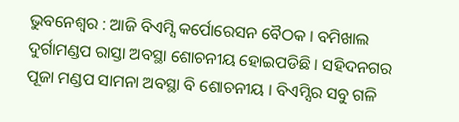ଭୁବନେଶ୍ୱର : ଆଜି ବିଏମ୍ସି କର୍ପୋରେସନ ବୈଠକ । ବମିଖାଲ ଦୁର୍ଗାମଣ୍ଡପ ରାସ୍ତା ଅବସ୍ଥା ଶୋଚନୀୟ ହୋଇପଡିଛି । ସହିଦନଗର ପୂଜା ମଣ୍ଡପ ସାମନା ଅବସ୍ଥା ବି ଶୋଚନୀୟ । ବିଏମ୍ସିର ସବୁ ଗଳି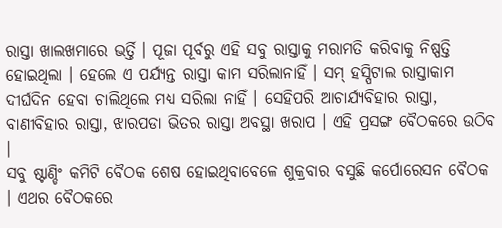ରାସ୍ତା ଖାଲଖମାରେ ଭର୍ତ୍ତି । ପୂଜା ପୂର୍ବରୁ ଏହି ସବୁ ରାସ୍ତାକୁ ମରାମତି କରିବାକୁ ନିଷ୍ପତ୍ତି ହୋଇଥିଲା । ହେଲେ ଏ ପର୍ଯ୍ୟନ୍ତ ରାସ୍ତା କାମ ସରିଲାନାହିଁ । ସମ୍ ହସ୍ପିଟାଲ ରାସ୍ତାକାମ ଦୀର୍ଘଦିନ ହେବା ଚାଲିଥିଲେ ମଧ୍ୟ ସରିଲା ନାହିଁ । ସେହିପରି ଆଚାର୍ଯ୍ୟବିହାର ରାସ୍ତା, ବାଣୀବିହାର ରାସ୍ତା, ଝାରପଡା ଭିତର ରାସ୍ତା ଅବସ୍ଥା ଖରାପ । ଏହି ପ୍ରସଙ୍ଗ ବୈଠକରେ ଉଠିବ ।
ସବୁ ଷ୍ଟାଣ୍ଡିଂ କମିଟି ବୈଠକ ଶେଷ ହୋଇଥିବାବେଳେ ଶୁକ୍ରବାର ବସୁଛି କର୍ପୋରେସନ ବୈଠକ । ଏଥର ବୈଠକରେ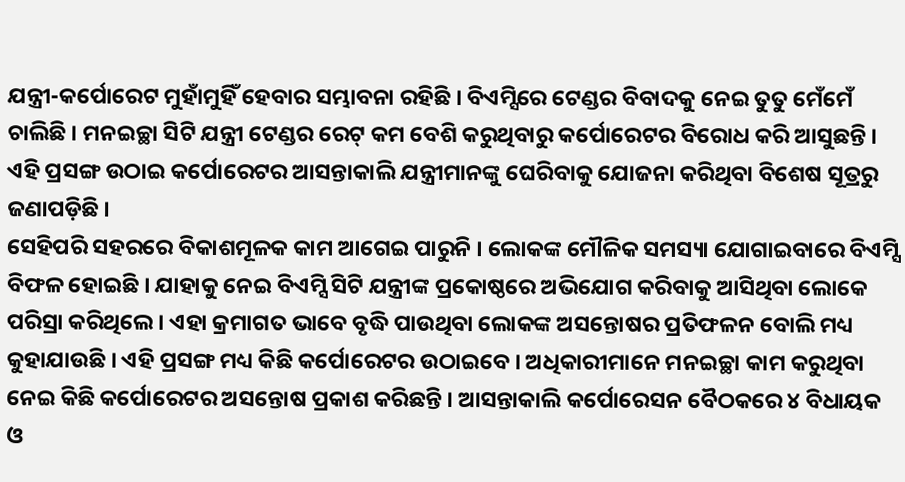ଯନ୍ତ୍ରୀ-କର୍ପୋରେଟ ମୁହାଁମୁହିଁ ହେବାର ସମ୍ଭାବନା ରହିଛି । ବିଏମ୍ସିରେ ଟେଣ୍ଡର ବିବାଦକୁ ନେଇ ତୁତୁ ମେଁମେଁ ଚାଲିଛି । ମନଇଚ୍ଛା ସିଟି ଯନ୍ତ୍ରୀ ଟେଣ୍ଡର ରେଟ୍ କମ ବେଶି କରୁଥିବାରୁ କର୍ପୋରେଟର ବିରୋଧ କରି ଆସୁଛନ୍ତି । ଏହି ପ୍ରସଙ୍ଗ ଉଠାଇ କର୍ପୋରେଟର ଆସନ୍ତାକାଲି ଯନ୍ତ୍ରୀମାନଙ୍କୁ ଘେରିବାକୁ ଯୋଜନା କରିଥିବା ବିଶେଷ ସୂତ୍ରରୁ ଜଣାପଡ଼ିଛି ।
ସେହିପରି ସହରରେ ବିକାଶମୂଳକ କାମ ଆଗେଇ ପାରୁନି । ଲୋକଙ୍କ ମୌଳିକ ସମସ୍ୟା ଯୋଗାଇବାରେ ବିଏମ୍ସି ବିଫଳ ହୋଇଛି । ଯାହାକୁ ନେଇ ବିଏମ୍ସି ସିଟି ଯନ୍ତ୍ରୀଙ୍କ ପ୍ରକୋଷ୍ଠରେ ଅଭିଯୋଗ କରିବାକୁ ଆସିଥିବା ଲୋକେ ପରିସ୍ରା କରିଥିଲେ । ଏହା କ୍ରମାଗତ ଭାବେ ବୃଦ୍ଧି ପାଉଥିବା ଲୋକଙ୍କ ଅସନ୍ତୋଷର ପ୍ରତିଫଳନ ବୋଲି ମଧ୍ୟ କୁହାଯାଉଛି । ଏହି ପ୍ରସଙ୍ଗ ମଧ୍ୟ କିଛି କର୍ପୋରେଟର ଉଠାଇବେ । ଅଧିକାରୀମାନେ ମନଇଚ୍ଛା କାମ କରୁଥିବା ନେଇ କିଛି କର୍ପୋରେଟର ଅସନ୍ତୋଷ ପ୍ରକାଶ କରିଛନ୍ତି । ଆସନ୍ତାକାଲି କର୍ପୋରେସନ ବୈଠକରେ ୪ ବିଧାୟକ ଓ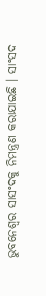ଭୁବନେଶ୍ୱର ସାସଂଦକୁ ନିମନ୍ତ୍ରଣ କରାଯାଇଛି । ସାଂସଦ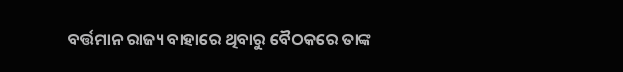ବର୍ତ୍ତମାନ ରାଜ୍ୟ ବାହାରେ ଥିବାରୁ ବୈଠକରେ ତାଙ୍କ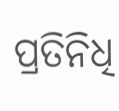ପ୍ରତିନିଧି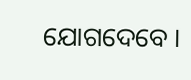ଯୋଗଦେବେ ।